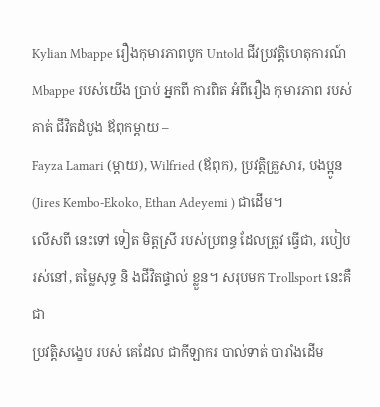Kylian Mbappe រឿងកុមារភាពបូក Untold ជីវប្រវត្តិហេតុការណ៍
Mbappe របស់យើង ប្រាប់ អ្នកពី ការពិត អំពីរឿង កុមារភាព របស់គាត់ ជីវិតដំបូង ឪពុកម្តាយ –
Fayza Lamari (ម្តាយ), Wilfried (ឪពុក), ប្រវត្តិគ្រួសារ, បងប្អូន (Jires Kembo-Ekoko, Ethan Adeyemi ) ជាដើម។
លើសពី នេះទៅ ទៀត មិត្តស្រី របស់ប្រពន្ធ ដែលត្រូវ ធ្វើជា, របៀប រស់នៅ, តម្លៃសុទ្ធ និ ងជីវិតផ្ទាល់ ខ្លួន។ សរុបមក Trollsport នេះគឺជា
ប្រវត្តិសង្ខេប របស់ គេដែល ជាកីឡាករ បាល់ទាត់ បារាំងដើម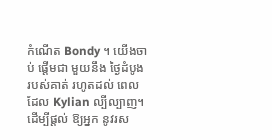កំណើត Bondy ។ យើងចាប់ ផ្តើមជា មួយនឹង ថ្ងៃដំបូង របស់គាត់ រហូតដល់ ពេលដែល Kylian ល្បីល្បាញ។
ដើម្បីផ្តល់ ឱ្យអ្នក នូវរស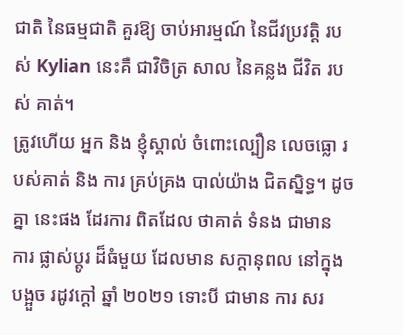ជាតិ នៃធម្មជាតិ គួរឱ្យ ចាប់អារម្មណ៍ នៃជីវប្រវត្តិ របស់ Kylian នេះគឺ ជាវិចិត្រ សាល នៃគន្លង ជីវិត របស់ គាត់។
ត្រូវហើយ អ្នក និង ខ្ញុំស្គាល់ ចំពោះល្បឿន លេចធ្លោ របស់គាត់ និង ការ គ្រប់គ្រង បាល់យ៉ាង ជិតស្និទ្ធ។ ដូចគ្នា នេះផង ដែរការ ពិតដែល ថាគាត់ ទំនង ជាមាន
ការ ផ្លាស់ប្តូរ ដ៏ធំមួយ ដែលមាន សក្តានុពល នៅក្នុង បង្អួច រដូវក្តៅ ឆ្នាំ ២០២១ ទោះបី ជាមាន ការ សរ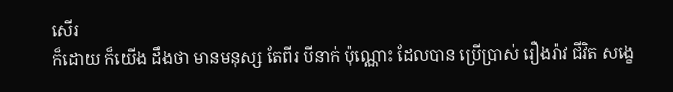សើរ
ក៏ដោយ ក៏យើង ដឹងថា មានមនុស្ស តែពីរ បីនាក់ ប៉ុណ្ណោះ ដែលបាន ប្រើប្រាស់ រឿងរ៉ាវ ជីវិត សង្ខេ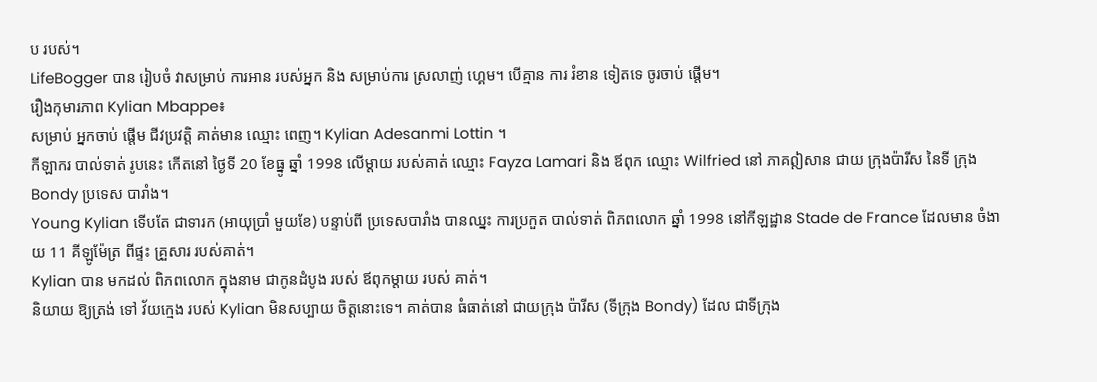ប របស់។
LifeBogger បាន រៀបចំ វាសម្រាប់ ការអាន របស់អ្នក និង សម្រាប់ការ ស្រលាញ់ ហ្គេម។ បើគ្មាន ការ រំខាន ទៀតទេ ចូរចាប់ ផ្តើម។
រឿងកុមារភាព Kylian Mbappe៖
សម្រាប់ អ្នកចាប់ ផ្តើម ជីវប្រវត្តិ គាត់មាន ឈ្មោះ ពេញ។ Kylian Adesanmi Lottin ។
កីឡាករ បាល់ទាត់ រូបនេះ កើតនៅ ថ្ងៃទី 20 ខែធ្នូ ឆ្នាំ 1998 លើម្តាយ របស់គាត់ ឈ្មោះ Fayza Lamari និង ឪពុក ឈ្មោះ Wilfried នៅ ភាគឦសាន ជាយ ក្រុងប៉ារីស នៃទី ក្រុង Bondy ប្រទេស បារាំង។
Young Kylian ទើបតែ ជាទារក (អាយុប្រាំ មួយខែ) បន្ទាប់ពី ប្រទេសបារាំង បានឈ្នះ ការប្រកួត បាល់ទាត់ ពិភពលោក ឆ្នាំ 1998 នៅកីឡដ្ឋាន Stade de France ដែលមាន ចំងាយ 11 គីឡូម៉ែត្រ ពីផ្ទះ គ្រួសារ របស់គាត់។
Kylian បាន មកដល់ ពិភពលោក ក្នុងនាម ជាកូនដំបូង របស់ ឪពុកម្តាយ របស់ គាត់។
និយាយ ឱ្យត្រង់ ទៅ វ័យក្មេង របស់ Kylian មិនសប្បាយ ចិត្តនោះទេ។ គាត់បាន ធំធាត់នៅ ជាយក្រុង ប៉ារីស (ទីក្រុង Bondy) ដែល ជាទីក្រុង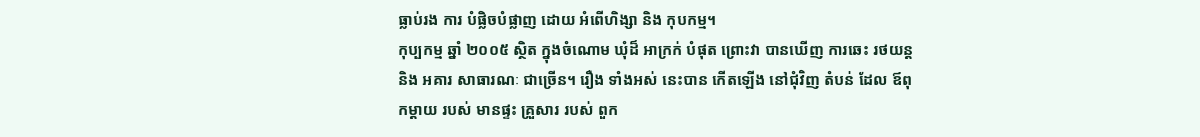ធ្លាប់រង ការ បំផ្លិចបំផ្លាញ ដោយ អំពើហិង្សា និង កុបកម្ម។
កុប្បកម្ម ឆ្នាំ ២០០៥ ស្ថិត ក្នុងចំណោម ឃុំដ៏ អាក្រក់ បំផុត ព្រោះវា បានឃើញ ការឆេះ រថយន្ត និង អគារ សាធារណៈ ជាច្រើន។ រឿង ទាំងអស់ នេះបាន កើតឡើង នៅជុំវិញ តំបន់ ដែល ឪពុកម្តាយ របស់ មានផ្ទះ គ្រួសារ របស់ ពួក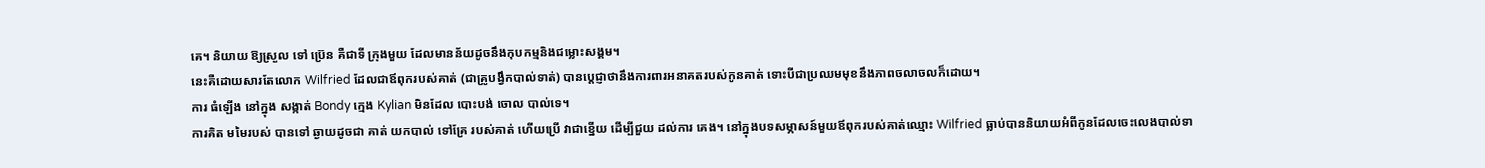គេ។ និយាយ ឱ្យស្រួល ទៅ ប៊្រេន គឺជាទី ក្រុងមួយ ដែលមានន័យដូចនឹងកុបកម្មនិងជម្លោះសង្គម។
នេះគឺដោយសារតែលោក Wilfried ដែលជាឪពុករបស់គាត់ (ជាគ្រូបង្វឹកបាល់ទាត់) បានប្តេជ្ញាថានឹងការពារអនាគតរបស់កូនគាត់ ទោះបីជាប្រឈមមុខនឹងភាពចលាចលក៏ដោយ។
ការ ធំឡើង នៅក្នុង សង្កាត់ Bondy ក្មេង Kylian មិនដែល បោះបង់ ចោល បាល់ទេ។
ការគិត មមៃរបស់ បានទៅ ឆ្ងាយដូចជា គាត់ យកបាល់ ទៅគ្រែ របស់គាត់ ហើយប្រើ វាជាខ្នើយ ដើម្បីជួយ ដល់ការ គេង។ នៅក្នុងបទសម្ភាសន៍មួយឪពុករបស់គាត់ឈ្មោះ Wilfried ធ្លាប់បាននិយាយអំពីកូនដែលចេះលេងបាល់ទា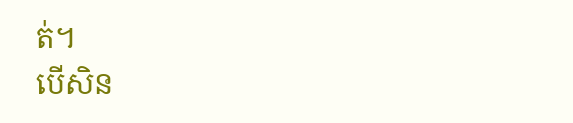ត់។
បើសិន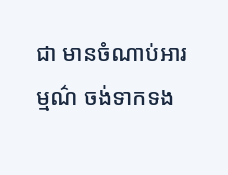ជា មានចំណាប់អារម្មណ៌ ចង់ទាកទង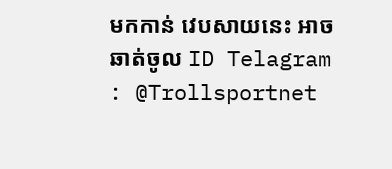មកកាន់ វេបសាយនេះ អាចឆាត់ចូល ID Telagram : @Trollsportnet